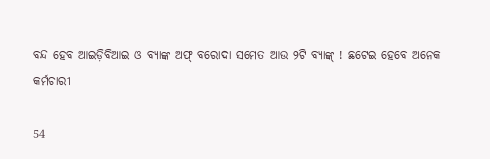ବନ୍ଦ ହେବ ଆଇଡ଼ିବିଆଇ ଓ ବ୍ୟାଙ୍କ ଅଫ୍ ବରୋଦା ସମେତ ଆଉ ୨ଟି ବ୍ୟାଙ୍କ୍ ! ଛଟେଇ ହେବେ ଅନେକ କର୍ମଚାରୀ

54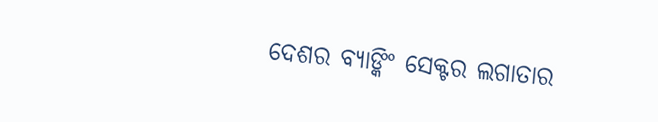ଦେଶର ବ୍ୟାଙ୍କିଂ ସେକ୍ଟର ଲଗାତାର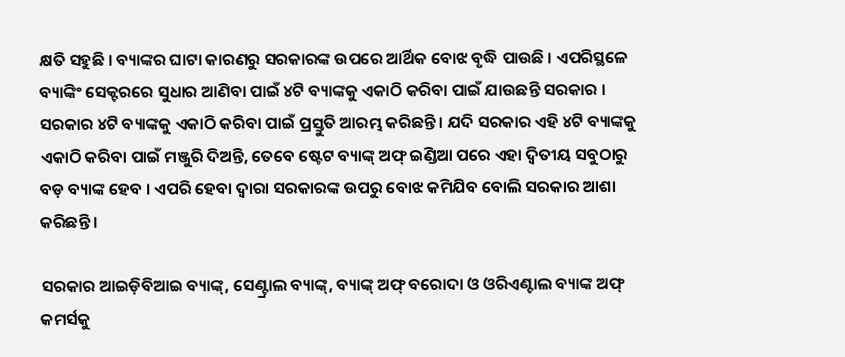କ୍ଷତି ସହୁଛି । ବ୍ୟାଙ୍କର ଘାଟା କାରଣରୁ ସରକାରଙ୍କ ଉପରେ ଆର୍ଥିକ ବୋଝ ବୃଦ୍ଧି ପାଉଛି । ଏପରିସ୍ଥଳେ ବ୍ୟାଙ୍କିଂ ସେକ୍ଟରରେ ସୁଧାର ଆଣିବା ପାଇଁ ୪ଟି ବ୍ୟାଙ୍କକୁ ଏକାଠି କରିବା ପାଇଁ ଯାଉଛନ୍ତି ସରକାର । ସରକାର ୪ଟି ବ୍ୟାଙ୍କକୁ ଏକାଠି କରିବା ପାଇଁ ପ୍ରସ୍ତୁତି ଆରମ୍ଭ କରିଛନ୍ତି । ଯଦି ସରକାର ଏହି ୪ଟି ବ୍ୟାଙ୍କକୁ ଏକାଠି କରିବା ପାଇଁ ମଞ୍ଜୁରି ଦିଅନ୍ତି, ତେବେ ଷ୍ଟେଟ ବ୍ୟାଙ୍କ୍ ଅଫ୍ ଇଣ୍ଡିଆ ପରେ ଏହା ଦ୍ୱିତୀୟ ସବୁଠାରୁ ବଡ଼ ବ୍ୟାଙ୍କ ହେବ । ଏପରି ହେବା ଦ୍ୱାରା ସରକାରଙ୍କ ଉପରୁ ବୋଝ କମିଯିବ ବୋଲି ସରକାର ଆଶା କରିଛନ୍ତି ।

ସରକାର ଆଇଡ଼ିବିଆଇ ବ୍ୟାଙ୍କ୍, ସେଣ୍ଟ୍ରାଲ ବ୍ୟାଙ୍କ୍, ବ୍ୟାଙ୍କ୍ ଅଫ୍ ବରୋଦା ଓ ଓରିଏଣ୍ଟାଲ ବ୍ୟାଙ୍କ ଅଫ୍ କମର୍ସକୁ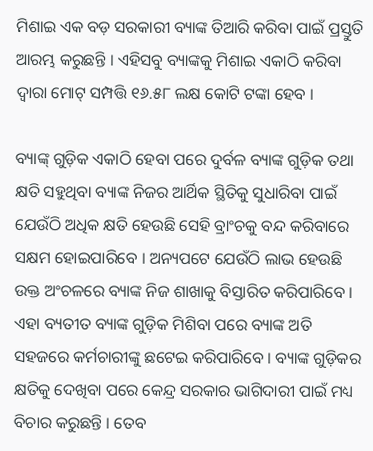ମିଶାଇ ଏକ ବଡ଼ ସରକାରୀ ବ୍ୟାଙ୍କ ତିଆରି କରିବା ପାଇଁ ପ୍ରସ୍ତୁତି ଆରମ୍ଭ କରୁଛନ୍ତି । ଏହିସବୁ ବ୍ୟାଙ୍କକୁ ମିଶାଇ ଏକାଠି କରିବା ଦ୍ୱାରା ମୋଟ୍ ସମ୍ପତ୍ତି ୧୬.୫୮ ଲକ୍ଷ କୋଟି ଟଙ୍କା ହେବ ।

ବ୍ୟାଙ୍କ୍ ଗୁଡ଼ିକ ଏକାଠି ହେବା ପରେ ଦୁର୍ବଳ ବ୍ୟାଙ୍କ ଗୁଡ଼ିକ ତଥା କ୍ଷତି ସହୁଥିବା ବ୍ୟାଙ୍କ ନିଜର ଆର୍ଥିକ ସ୍ଥିତିକୁ ସୁଧାରିବା ପାଇଁ ଯେଉଁଠି ଅଧିକ କ୍ଷତି ହେଉଛି ସେହି ବ୍ରାଂଚକୁ ବନ୍ଦ କରିବାରେ ସକ୍ଷମ ହୋଇପାରିବେ । ଅନ୍ୟପଟେ ଯେଉଁଠି ଲାଭ ହେଉଛି ଉକ୍ତ ଅଂଚଳରେ ବ୍ୟାଙ୍କ ନିଜ ଶାଖାକୁ ବିସ୍ତାରିତ କରିପାରିବେ । ଏହା ବ୍ୟତୀତ ବ୍ୟାଙ୍କ ଗୁଡ଼ିକ ମିଶିବା ପରେ ବ୍ୟାଙ୍କ ଅତି ସହଜରେ କର୍ମଚାରୀଙ୍କୁ ଛଟେଇ କରିପାରିବେ । ବ୍ୟାଙ୍କ ଗୁଡ଼ିକର କ୍ଷତିକୁ ଦେଖିବା ପରେ କେନ୍ଦ୍ର ସରକାର ଭାଗିଦାରୀ ପାଇଁ ମଧ୍ୟ ବିଚାର କରୁଛନ୍ତି । ତେବ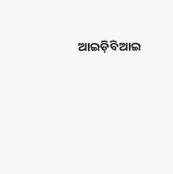ଆଇଡ଼ିବିଆଇ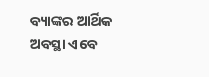ବ୍ୟାଙ୍କର ଆର୍ଥିକ ଅବସ୍ଥା ଏବେ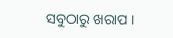ସବୁଠାରୁ ଖରାପ ।